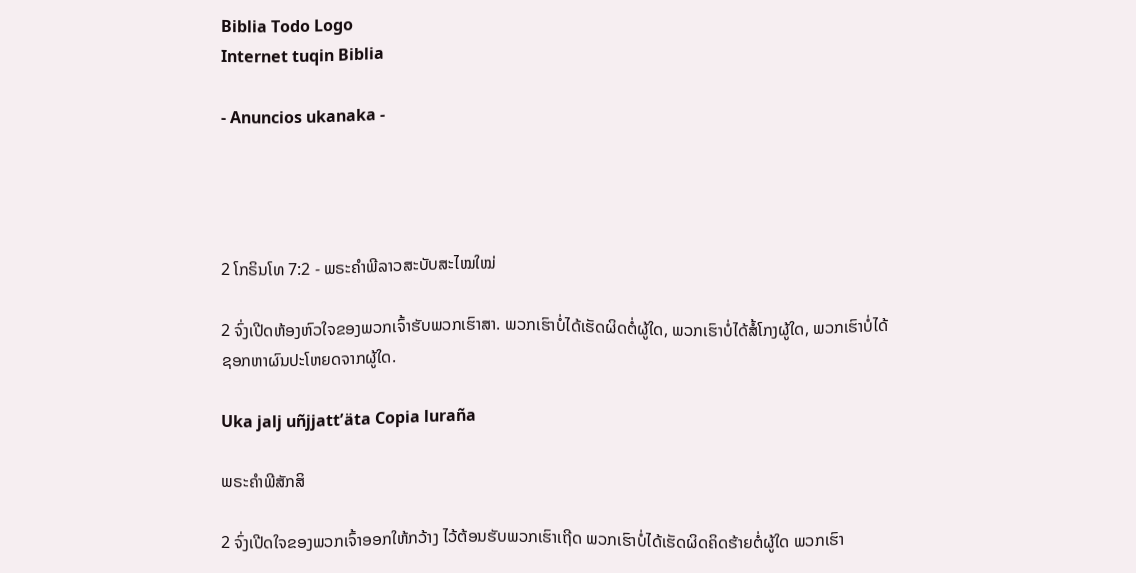Biblia Todo Logo
Internet tuqin Biblia

- Anuncios ukanaka -




2 ໂກຣິນໂທ 7:2 - ພຣະຄຳພີລາວສະບັບສະໄໝໃໝ່

2 ຈົ່ງເປີດຫ້ອງຫົວໃຈຂອງພວກເຈົ້າຮັບພວກເຮົາສາ. ພວກເຮົາບໍ່ໄດ້ເຮັດຜິດຕໍ່ຜູ້ໃດ, ພວກເຮົາບໍ່ໄດ້ສໍ້ໂກງຜູ້ໃດ, ພວກເຮົາບໍ່ໄດ້ຊອກຫາຜົນປະໂຫຍດຈາກຜູ້ໃດ.

Uka jalj uñjjattʼäta Copia luraña

ພຣະຄຳພີສັກສິ

2 ຈົ່ງເປີດໃຈຂອງພວກເຈົ້າອອກໃຫ້ກວ້າງ ໄວ້ຕ້ອນຮັບພວກເຮົາເຖີດ ພວກເຮົາບໍ່ໄດ້ເຮັດຜິດຄິດຮ້າຍຕໍ່ຜູ້ໃດ ພວກເຮົາ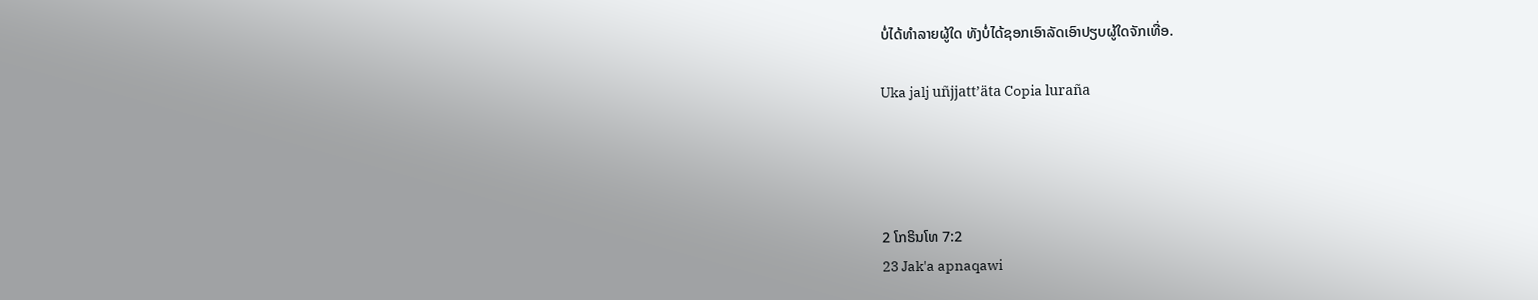ບໍ່ໄດ້ທຳລາຍຜູ້ໃດ ທັງບໍ່ໄດ້ຊອກເອົາລັດເອົາປຽບຜູ້ໃດຈັກເທື່ອ.

Uka jalj uñjjattʼäta Copia luraña




2 ໂກຣິນໂທ 7:2
23 Jak'a apnaqawi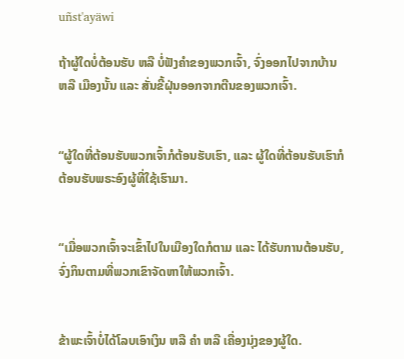uñst'ayäwi

ຖ້າຜູ້ໃດບໍ່ຕ້ອນຮັບ ຫລື ບໍ່ຟັງຄຳຂອງພວກເຈົ້າ, ຈົ່ງອອກໄປຈາກບ້ານ ຫລື ເມືອງນັ້ນ ແລະ ສັ່ນຂີ້ຝຸ່ນອອກຈາກຕີນຂອງພວກເຈົ້າ.


“ຜູ້ໃດທີ່ຕ້ອນຮັບພວກເຈົ້າກໍຕ້ອນຮັບເຮົາ, ແລະ ຜູ້ໃດທີ່ຕ້ອນຮັບເຮົາກໍຕ້ອນຮັບພຣະອົງຜູ້ທີ່ໃຊ້ເຮົາມາ.


“ເມື່ອພວກເຈົ້າຈະເຂົ້າໄປໃນເມືອງໃດກໍຕາມ ແລະ ໄດ້ຮັບການຕ້ອນຮັບ, ຈົ່ງກິນຕາມທີ່ພວກເຂົາຈັດຫາໃຫ້ພວກເຈົ້າ.


ຂ້າພະເຈົ້າບໍ່ໄດ້ໂລບເອົາເງິນ ຫລື ຄຳ ຫລື ເຄື່ອງນຸ່ງຂອງຜູ້ໃດ.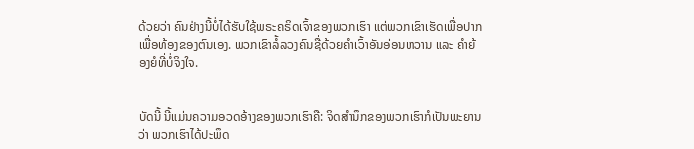ດ້ວຍວ່າ ຄົນຢ່າງນີ້ບໍ່ໄດ້ຮັບໃຊ້ພຣະຄຣິດເຈົ້າຂອງພວກເຮົາ ແຕ່ພວກເຂົາເຮັດເພື່ອປາກເພື່ອທ້ອງຂອງຕົນເອງ. ພວກເຂົາລໍ້ລວງຄົນຊື່ດ້ວຍຄຳເວົ້າອັນອ່ອນຫວານ ແລະ ຄຳຍ້ອງຍໍທີ່ບໍ່ຈິງໃຈ.


ບັດນີ້ ນີ້ແມ່ນຄວາມອວດອ້າງຂອງພວກເຮົາຄື: ຈິດສຳນຶກຂອງພວກເຮົາກໍເປັນພະຍານວ່າ ພວກເຮົາໄດ້ປະພຶດ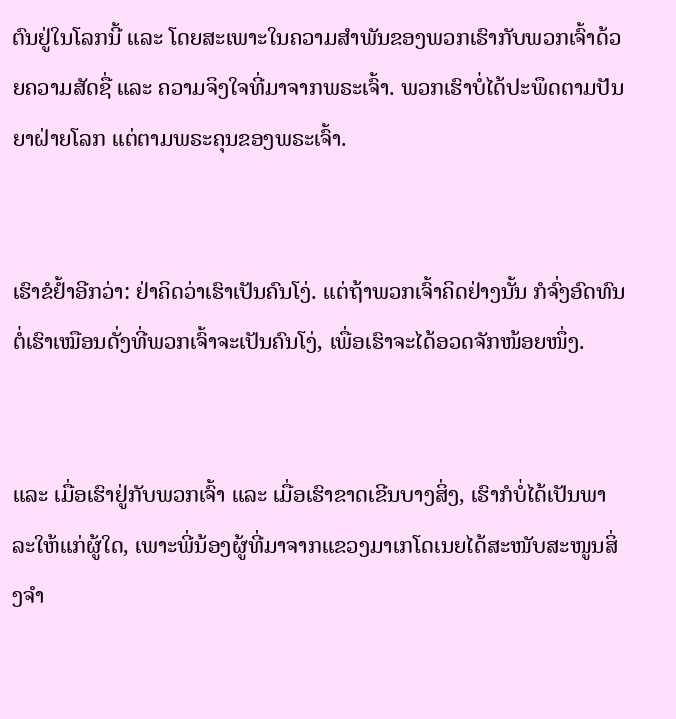ຕົນຢູ່ໃນໂລກນີ້ ແລະ ໂດຍສະເພາະໃນຄວາມສຳພັນຂອງພວກເຮົາກັບພວກເຈົ້າດ້ວຍຄວາມສັດຊື່ ແລະ ຄວາມຈິງໃຈທີ່ມາຈາກພຣະເຈົ້າ. ພວກເຮົາບໍ່ໄດ້ປະພຶດຕາມປັນຍາຝ່າຍໂລກ ແຕ່ຕາມພຣະຄຸນຂອງພຣະເຈົ້າ.


ເຮົາຂໍຢ້ຳອີກວ່າ: ຢ່າຄິດວ່າເຮົາເປັນຄົນໂງ່. ແຕ່ຖ້າພວກເຈົ້າຄິດຢ່າງນັ້ນ ກໍຈົ່ງອົດທົນຕໍ່ເຮົາເໝືອນດັ່ງທີ່ພວກເຈົ້າຈະເປັນຄົນໂງ່, ເພື່ອເຮົາຈະໄດ້ອວດຈັກໜ້ອຍໜຶ່ງ.


ແລະ ເມື່ອເຮົາຢູ່ກັບພວກເຈົ້າ ແລະ ເມື່ອເຮົາຂາດເຂີນບາງສິ່ງ, ເຮົາກໍບໍ່ໄດ້ເປັນພາລະໃຫ້ແກ່ຜູ້ໃດ, ເພາະພີ່ນ້ອງຜູ້ທີ່ມາຈາກແຂວງມາເກໂດເນຍໄດ້ສະໜັບສະໜູນສິ່ງຈຳ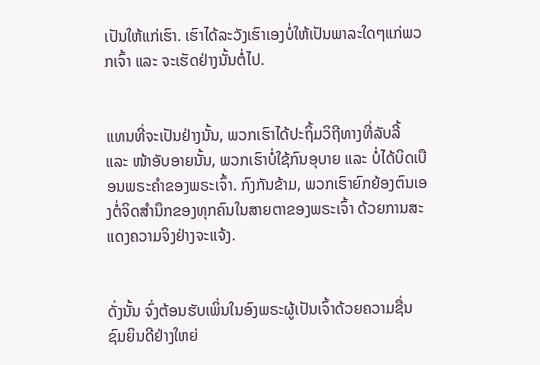ເປັນໃຫ້ແກ່ເຮົາ. ເຮົາໄດ້ລະວັງເຮົາເອງບໍ່ໃຫ້ເປັນພາລະໃດໆແກ່ພວກເຈົ້າ ແລະ ຈະເຮັດຢ່າງນັ້ນຕໍ່ໄປ.


ແທນທີ່ຈະເປັນຢ່າງນັ້ນ, ພວກເຮົາໄດ້ປະຖິ້ມວິຖີທາງທີ່ລັບລີ້ ແລະ ໜ້າອັບອາຍນັ້ນ, ພວກເຮົາບໍ່ໃຊ້ກົນອຸບາຍ ແລະ ບໍ່ໄດ້ບິດເບືອນພຣະຄຳຂອງພຣະເຈົ້າ. ກົງກັນຂ້າມ, ພວກເຮົາຍົກຍ້ອງຕົນເອງຕໍ່ຈິດສຳນຶກຂອງທຸກຄົນໃນສາຍຕາຂອງພຣະເຈົ້າ ດ້ວຍການສະແດງຄວາມຈິງຢ່າງຈະແຈ້ງ.


ດັ່ງນັ້ນ ຈົ່ງຕ້ອນຮັບເພິ່ນໃນອົງພຣະຜູ້ເປັນເຈົ້າດ້ວຍຄວາມຊື່ນຊົມຍິນດີຢ່າງໃຫຍ່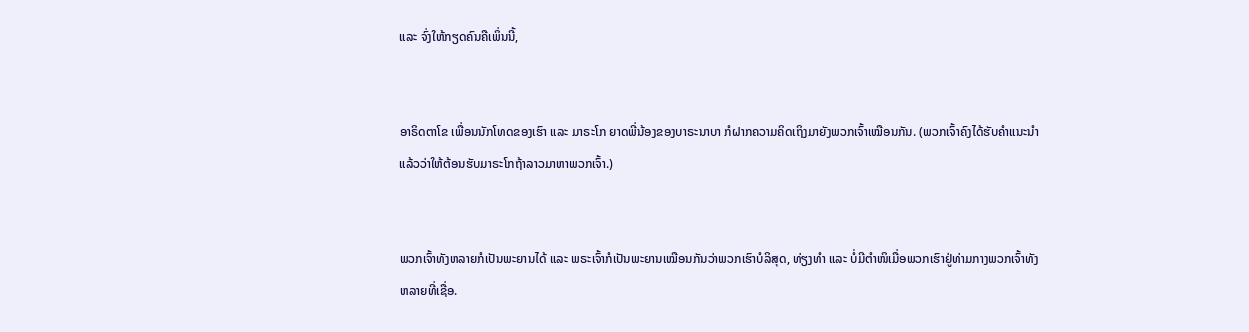ແລະ ຈົ່ງໃຫ້ກຽດຄົນຄືເພິ່ນນີ້,


ອາຣິດຕາໂຂ ເພື່ອນນັກໂທດຂອງເຮົາ ແລະ ມາຣະໂກ ຍາດພີ່ນ້ອງຂອງບາຣະນາບາ ກໍຝາກຄວາມຄິດເຖິງມາຍັງພວກເຈົ້າເໝືອນກັນ. (ພວກເຈົ້າຄົງໄດ້ຮັບຄຳແນະນໍາແລ້ວວ່າໃຫ້ຕ້ອນຮັບມາຣະໂກຖ້າລາວມາຫາພວກເຈົ້າ.)


ພວກເຈົ້າທັງຫລາຍກໍເປັນພະຍານໄດ້ ແລະ ພຣະເຈົ້າກໍເປັນພະຍານເໝືອນກັນວ່າພວກເຮົາບໍລິສຸດ, ທ່ຽງທຳ ແລະ ບໍ່ມີຕຳໜິເມື່ອພວກເຮົາຢູ່ທ່າມກາງພວກເຈົ້າທັງຫລາຍທີ່ເຊື່ອ.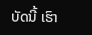ບັດນີ້ ເຮົາ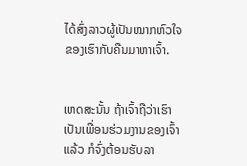ໄດ້ສົ່ງລາວຜູ້ເປັນໝາກຫົວໃຈຂອງເຮົາກັບຄືນມາຫາເຈົ້າ.


ເຫດສະນັ້ນ ຖ້າເຈົ້າຖືວ່າເຮົາເປັນເພື່ອນຮ່ວມງານຂອງເຈົ້າແລ້ວ ກໍຈົ່ງຕ້ອນຮັບລາ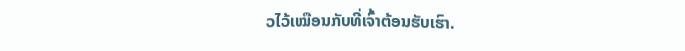ວໄວ້ເໝືອນກັບທີ່ເຈົ້າຕ້ອນຮັບເຮົາ.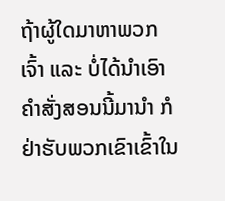ຖ້າຜູ້ໃດມາຫາພວກເຈົ້າ ແລະ ບໍ່ໄດ້ນຳເອົາຄຳສັ່ງສອນນີ້ມານຳ ກໍຢ່າຮັບພວກເຂົາເຂົ້າໃນ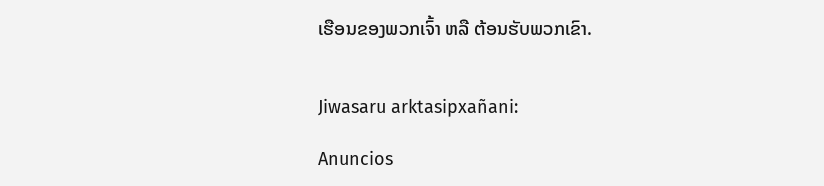ເຮືອນຂອງພວກເຈົ້າ ຫລື ຕ້ອນຮັບພວກເຂົາ.


Jiwasaru arktasipxañani:

Anuncios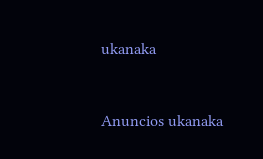ukanaka


Anuncios ukanaka